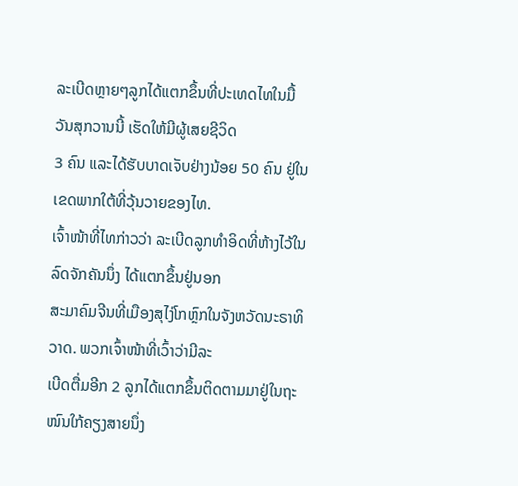ລະເບີດຫຼາຍໆລູກໄດ້ແຕກຂຶ້ນທີ່ປະເທດໄທໃນມື້ວັນສຸກວານນີ້ ເຮັດໃຫ້ມີຜູ້ເສຍຊີວິດ
3 ຄົນ ແລະໄດ້ຮັບບາດເຈັບຢ່າງນ້ອຍ 50 ຄົນ ຢູ່ໃນເຂດພາກໃຕ້ທີ່ວຸ້ນວາຍຂອງໄທ.
ເຈົ້າໜ້າທີ່ໄທກ່າວວ່າ ລະເບີດລູກທຳອິດທີ່ຫ້າງໄວ້ໃນລົດຈັກຄັນນຶ່ງ ໄດ້ແຕກຂຶ້ນຢູ່ນອກ
ສະມາຄົມຈີນທີ່ເມືອງສຸໄງ່ໂກຫຼົກໃນຈັງຫວັດນະຣາທິວາດ. ພວກເຈົ້າໜ້າທີ່ເວົ້າວ່າມີລະ
ເບີດຕື່ມອີກ 2 ລູກໄດ້ແຕກຂຶ້ນຕິດຕາມມາຢູ່ໃນຖະໜົນໃກ້ຄຽງສາຍນຶ່ງ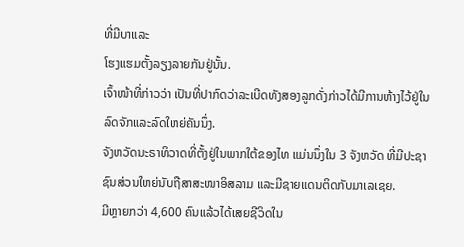ທີ່ມີບາແລະ
ໂຮງແຮມຕັ້ງລຽງລາຍກັນຢູ່ນັ້ນ.
ເຈົ້າໜ້າທີ່ກ່າວວ່າ ເປັນທີ່ປາກົດວ່າລະເບີດທັງສອງລູກດັ່ງກ່າວໄດ້ມີການຫ້າງໄວ້ຢູ່ໃນ
ລົດຈັກແລະລົດໃຫຍ່ຄັນນຶ່ງ.
ຈັງຫວັດນະຣາທິວາດທີ່ຕັ້ງຢູ່ໃນພາກໃຕ້ຂອງໄທ ແມ່ນນຶ່ງໃນ 3 ຈັງຫວັດ ທີ່ມີປະຊາ
ຊົນສ່ວນໃຫຍ່ນັບຖືສາສະໜາອິສລາມ ແລະມີຊາຍແດນຕິດກັບມາເລເຊຍ.
ມີຫຼາຍກວ່າ 4,600 ຄົນແລ້ວໄດ້ເສຍຊີວິດໃນ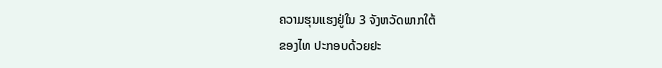ຄວາມຮຸນແຮງຢູ່ໃນ 3 ຈັງຫວັດພາກໃຕ້
ຂອງໄທ ປະກອບດ້ວຍຢະ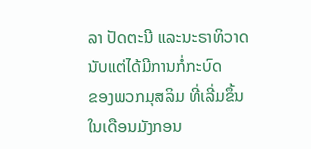ລາ ປັດຕະນີ ແລະນະຣາທິວາດ ນັບແຕ່ໄດ້ມີການກໍ່ກະບົດ
ຂອງພວກມຸສລິມ ທີ່ເລີ່ມຂຶ້ນໃນເດືອນມັງກອນ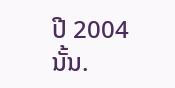ປີ 2004 ນັ້ນ.